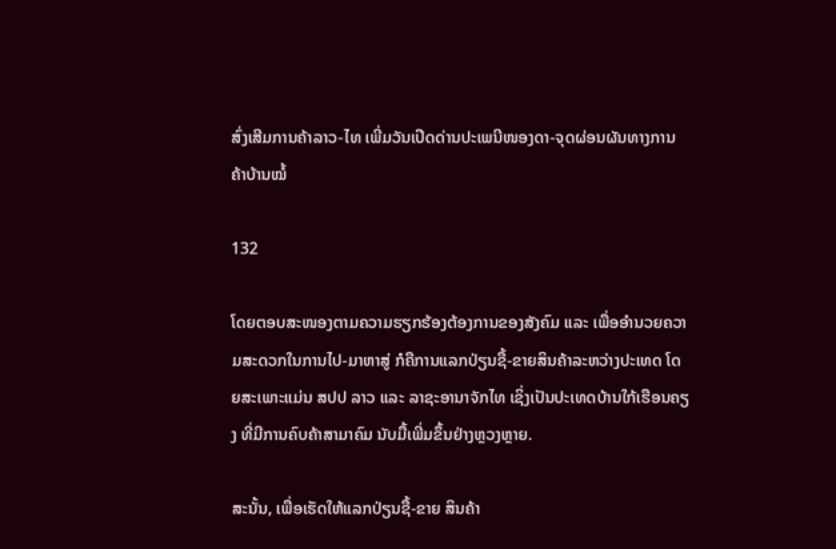ສົ່ງເສີມການຄ້າລາວ-ໄທ ເພີ່ມວັນເປີດດ່ານປະເພນີໜອງດາ-ຈຸດຜ່ອນຜັນທາງການຄ້າບ້ານໝໍ້

132

ໂດຍຕອບສະໜອງຕາມຄວາມຮຽກຮ້ອງຕ້ອງການຂອງສັງຄົມ ແລະ ເພື່ອອໍານວຍຄວາມສະດວກໃນການໄປ-ມາຫາສູ່ ກໍຄືການແລກປ່ຽນຊື້-ຂາຍສິນຄ້າລະຫວ່າງປະເທດ ໂດຍສະເພາະແມ່ນ ສປປ ລາວ ແລະ ລາຊະອານາຈັກໄທ ເຊິ່ງເປັນປະເທດບ້ານໃກ້ເຮືອນຄຽງ ທີ່ມີການຄົບຄ້າສາມາຄົມ ນັບມື້ເພີ່ມຂຶ້ນຢ່າງຫຼວງຫຼາຍ.

ສະນັ້ນ, ເພື່ອເຮັດໃຫ້ແລກປ່ຽນຊື້-ຂາຍ ສິນຄ້າ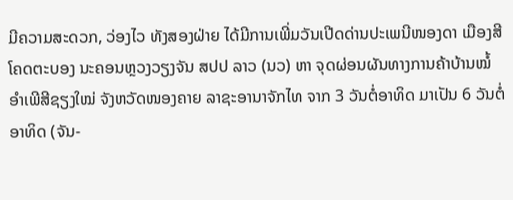ມີຄວາມສະດວກ, ວ່ອງໄວ ທັງສອງຝ່າຍ ໄດ້ມີການເພີ່ມວັນເປີດດ່ານປະເພນີໜອງດາ ເມືອງສີໂຄດຕະບອງ ນະຄອນຫຼວງວຽງຈັນ ສປປ ລາວ (ນວ) ຫາ ຈຸດຜ່ອນຜັນທາງການຄ້າບ້ານໝໍ້ ອຳເພີສີຊຽງໃໝ່ ຈັງຫວັດໜອງຄາຍ ລາຊະອານາຈັກໄທ ຈາກ 3 ວັນຕໍ່ອາທິດ ມາເປັນ 6 ວັນຕໍ່ອາທິດ (ຈັນ-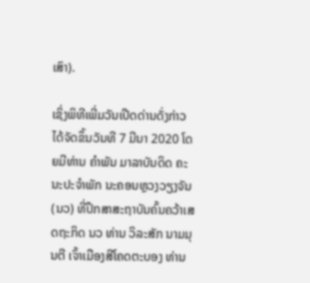ເສົາ).

ເຊິ່ງພິທີເພີ່ມວັນເປີດດ່ານດັ່ງກ່າວ ໄດ້ຈັດຂຶ້ນວັນທີ 7 ມີນາ 2020 ໂດຍມີທ່ານ ຄໍາພັນ ມາລາບັນດິດ ຄະນະປະຈໍາພັກ ນະຄອນຫຼວງວຽງຈັນ(ນວ) ທີ່ປຶກສາສະຖາບັນຄົ້ນຄວ້າເສດຖະກິດ ນວ ທ່ານ ວິລະສັກ ນາມມຸນຕີ ເຈົ້າເມືອງສີໂຄດຕະບອງ ທ່ານ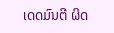ເດດມົນຕີ ຜິດ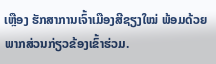ເຫຼືອງ ຮັກສາການເຈົ້າເມືອງສີຊຽງໃໝ່ ພ້ອມດ້ວຍພາກສ່ວນກ່ຽວຂ້ອງເຂົ້າຮ່ວມ.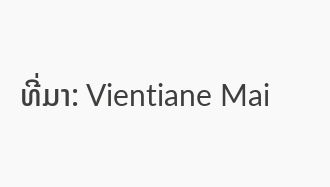ທີ່ມາ: Vientiane Mai